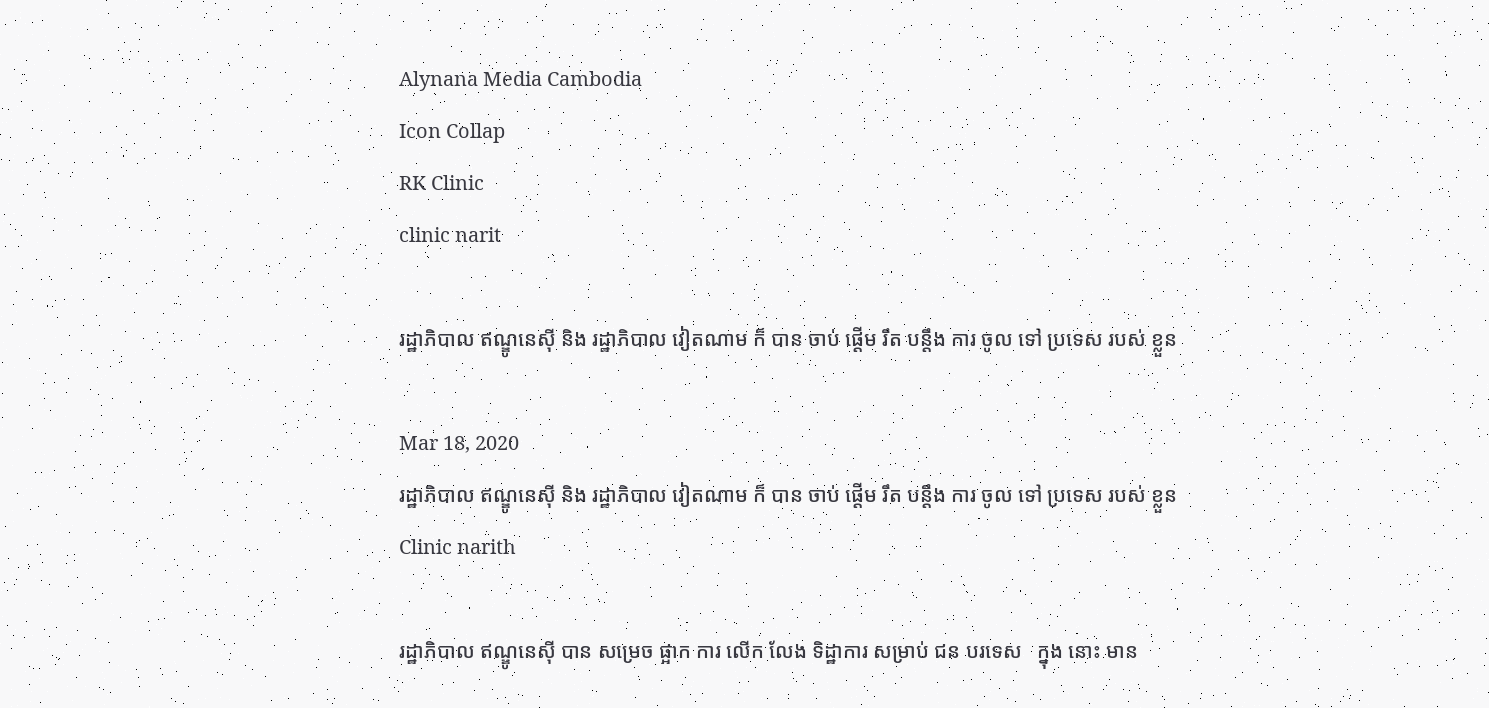Alynana Media Cambodia
Icon Collap
RK Clinic
clinic narit

រដ្ឋាភិបាល ឥណ្ឌូនេស៊ី និង រដ្ឋាភិបាល វៀតណាម ក៏ បាន ចាប់ ផ្តើម រឹត បន្តឹង ការ ចូល ទៅ ប្រទេស របស់ ខ្លួន

Mar 18, 2020
រដ្ឋាភិបាល ឥណ្ឌូនេស៊ី និង រដ្ឋាភិបាល វៀតណាម ក៏ បាន ចាប់ ផ្តើម រឹត បន្តឹង ការ ចូល ទៅ ប្រទេស របស់ ខ្លួន
Clinic narith

រដ្ឋាភិបាល ឥណ្ឌូនេស៊ី បាន សម្រេច ផ្អាក ការ លើក លែង ទិដ្ឋាការ សម្រាប់ ជន បរទេស   ក្នុង នោះ មាន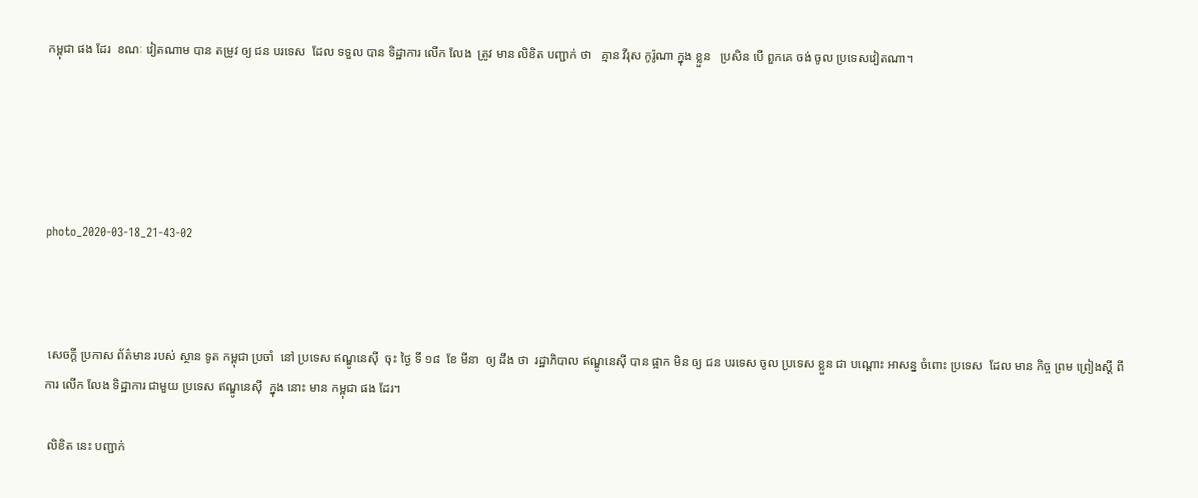កម្ពុជា ផង ដែរ  ខណៈ វៀតណាម បាន តម្រូវ ឲ្យ ជន បរទេស  ដែល ទទួល បាន ទិដ្ឋាការ លើក លែង  ត្រូវ មាន លិខិត បញ្ជាក់ ថា   គ្មាន វីរុស កូរ៉ូណា ក្នុង ខ្លួន   ប្រសិន បើ ពួកគេ ចង់ ចូល ប្រទេសវៀតណា។





photo_2020-03-18_21-43-02



 សេចក្តី ប្រកាស ព័ត៌មាន របស់ ស្ថាន ទូត កម្ពុជា ប្រចាំ  នៅ ប្រទេស ឥណ្ឌូនេស៊ី  ចុះ ថ្ងៃ ទី ១៨  ខែ មីនា  ឲ្យ ដឹង ថា  រដ្ឋាភិបាល ឥណ្ឌូនេស៊ី បាន ផ្អាក មិន ឲ្យ ជន បរទេស ចូល ប្រទេស ខ្លួន ជា បណ្តោះ អាសន្ន ចំពោះ ប្រទេស  ដែល មាន កិច្ច ព្រម ព្រៀងស្តី ពី ការ លើក លែង ទិដ្ឋាការ ជាមួយ ប្រទេស ឥណ្ឌូនេស៊ី  ក្នុង នោះ មាន កម្ពុជា ផង ដែរ។

 លិខិត នេះ បញ្ជាក់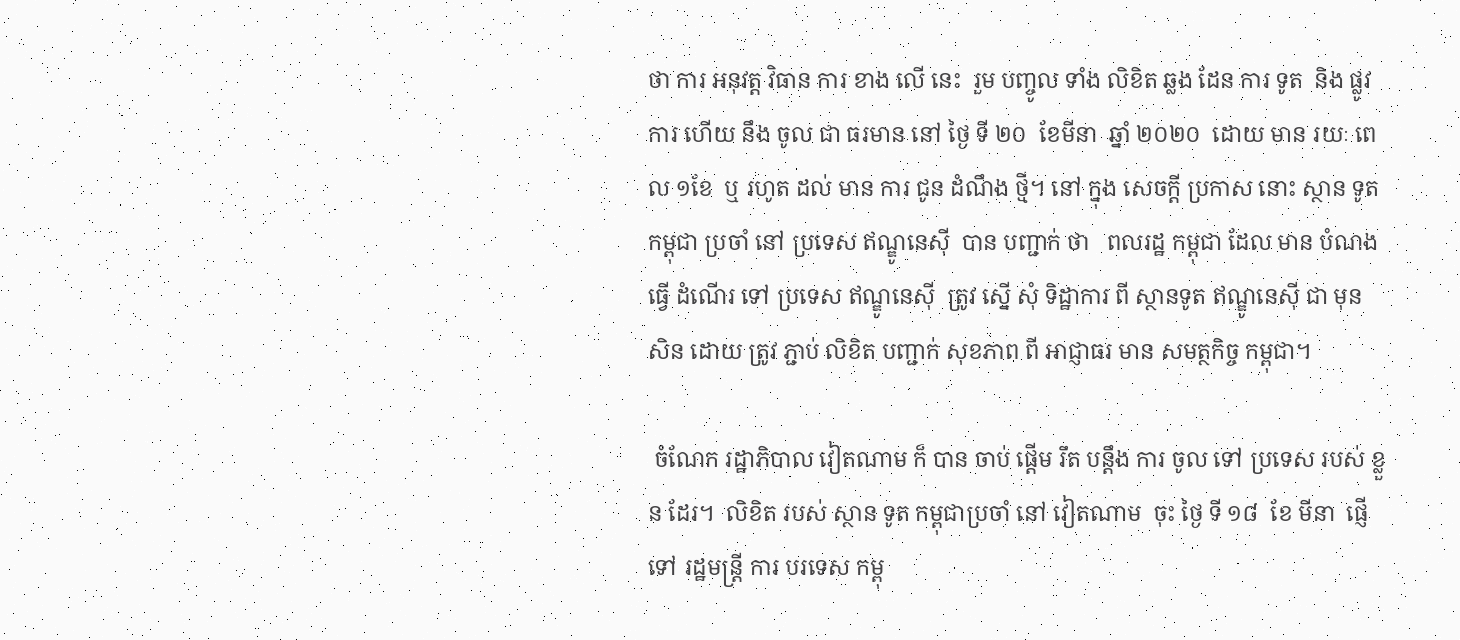ថា ការ អនុវត្ត វិធាន ការ ខាង លើ នេះ  រួម បញ្ចូល ទាំង លិខិត ឆ្លង ដែន ការ ទូត  និង ផ្លូវ ការ ហើយ នឹង ចូល ជា ធរមាន នៅ ថ្ងៃ ទី ២០  ខែមីនា  ឆ្នាំ ២០២០  ដោយ មាន រយៈ ពេល ១ខែ  ឬ រហូត ដល់ មាន ការ ជូន ដំណឹង ថ្មី។ នៅ ក្នុង សេចក្តី ប្រកាស នោះ ស្ថាន ទូត កម្ពុជា ប្រចាំ នៅ ប្រទេស ឥណ្ឌូនេស៊ី  បាន បញ្ជាក់ ថា   ពលរដ្ឋ កម្ពុជា ដែល មាន បំណង ធ្វើ ដំណើរ ទៅ ប្រទេស ឥណ្ឌូនេស៊ី  ត្រូវ ស្នើ សុំ ទិដ្ឋាការ ពី ស្ថានទូត ឥណ្ឌូនេស៊ី ជា មុន សិន ដោយ ត្រូវ ភ្ជាប់ លិខិត បញ្ជាក់ សុខភាព ពី អាជ្ញាធរ មាន សមត្ថកិច្ច កម្ពុជា។

 ចំណែក រដ្ឋាភិបាល វៀតណាម ក៏ បាន ចាប់ ផ្តើម រឹត បន្តឹង ការ ចូល ទៅ ប្រទេស របស់ ខ្លួន ដែរ។  លិខិត របស់ ស្ថាន ទូត កម្ពុជាប្រចាំ នៅ វៀតណាម  ចុះ ថ្ងៃ ទី ១៨  ខែ មីនា  ផ្ញើ ទៅ រដ្ឋមន្រ្តី ការ បរទេស កម្ពុ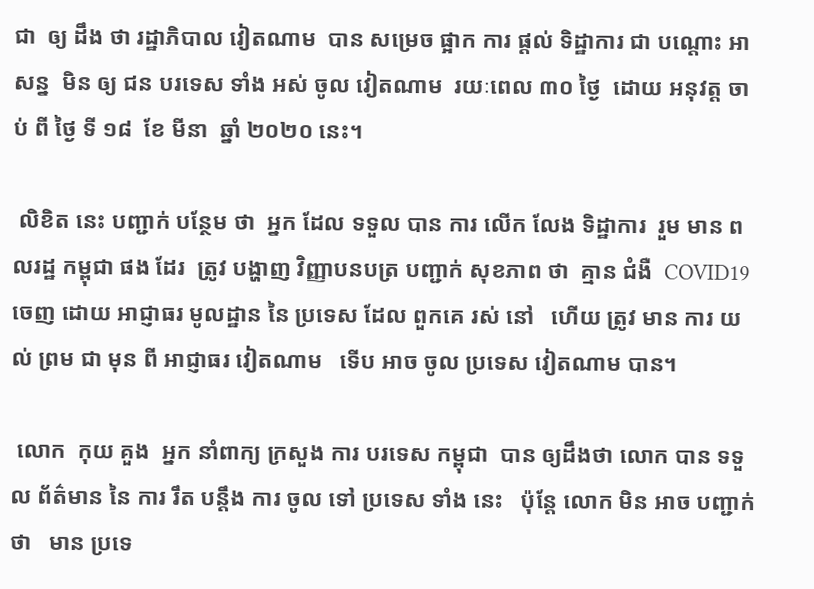ជា  ឲ្យ ដឹង ថា រដ្ឋាភិបាល វៀតណាម  បាន សម្រេច ផ្អាក ការ ផ្តល់ ទិដ្ឋាការ ជា បណ្តោះ អាសន្ន  មិន ឲ្យ ជន បរទេស ទាំង អស់ ចូល វៀតណាម  រយៈពេល ៣០ ថ្ងៃ  ដោយ អនុវត្ត ចាប់ ពី ថ្ងៃ ទី ១៨  ខែ មីនា  ឆ្នាំ ២០២០ នេះ។

 លិខិត នេះ បញ្ជាក់ បន្ថែម ថា  អ្នក ដែល ទទួល បាន ការ លើក លែង ទិដ្ឋាការ  រួម មាន ពលរដ្ឋ កម្ពុជា ផង ដែរ  ត្រូវ បង្ហាញ វិញ្ញាបនបត្រ បញ្ជាក់ សុខភាព ថា  គ្មាន ជំងឺ  COVID19  ចេញ ដោយ អាជ្ញាធរ មូលដ្ឋាន នៃ ប្រទេស ដែល ពួកគេ រស់ នៅ   ហើយ ត្រូវ មាន ការ យល់ ព្រម ជា មុន ពី អាជ្ញាធរ វៀតណាម   ទើប អាច ចូល ប្រទេស វៀតណាម បាន។

 លោក  កុយ គួង  អ្នក នាំពាក្យ ក្រសួង ការ បរទេស កម្ពុជា  បាន ឲ្យដឹងថា លោក បាន ទទួល ព័ត៌មាន នៃ ការ រឹត បន្តឹង ការ ចូល ទៅ ប្រទេស ទាំង នេះ   ប៉ុន្តែ លោក មិន អាច បញ្ជាក់ ថា   មាន ប្រទេ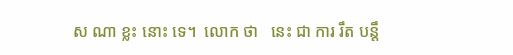ស ណា ខ្លះ នោះ ទេ។  លោក ថា   នេះ ជា ការ រឹត បន្តឹ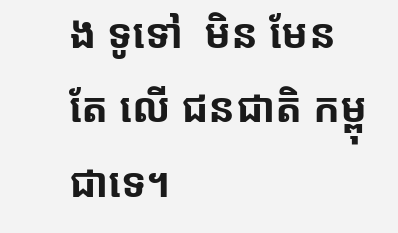ង ទូទៅ  មិន មែន តែ លើ ជនជាតិ កម្ពុជាទេ។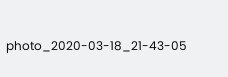photo_2020-03-18_21-43-05